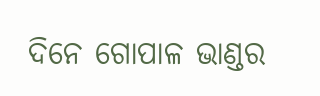ଦିନେ ଗୋପାଳ ଭାଣ୍ଡର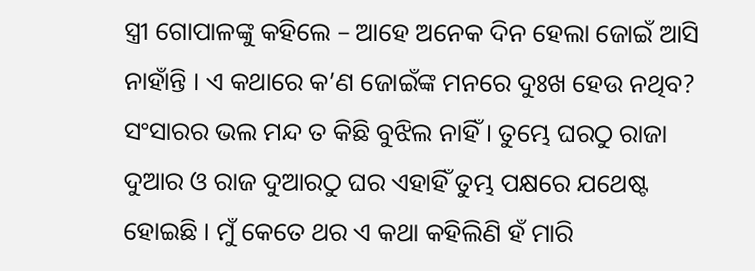ସ୍ତ୍ରୀ ଗୋପାଳଙ୍କୁ କହିଲେ – ଆହେ ଅନେକ ଦିନ ହେଲା ଜୋଇଁ ଆସି ନାହାଁନ୍ତି । ଏ କଥାରେ କ’ଣ ଜୋଇଁଙ୍କ ମନରେ ଦୁଃଖ ହେଉ ନଥିବ? ସଂସାରର ଭଲ ମନ୍ଦ ତ କିଛି ବୁଝିଲ ନାହିଁ । ତୁମ୍ଭେ ଘରଠୁ ରାଜା ଦୁଆର ଓ ରାଜ ଦୁଆରଠୁ ଘର ଏହାହିଁ ତୁମ୍ଭ ପକ୍ଷରେ ଯଥେଷ୍ଟ ହୋଇଛି । ମୁଁ କେତେ ଥର ଏ କଥା କହିଲିଣି ହଁ ମାରି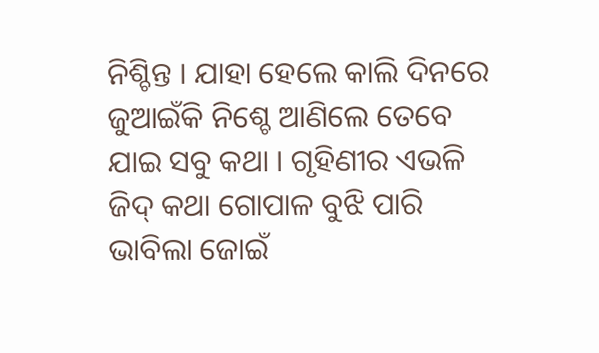ନିଶ୍ଚିନ୍ତ । ଯାହା ହେଲେ କାଲି ଦିନରେ ଜୁଆଇଁକି ନିଶ୍ଚେ ଆଣିଲେ ତେବେ ଯାଇ ସବୁ କଥା । ଗୃହିଣୀର ଏଭଳି ଜିଦ୍ କଥା ଗୋପାଳ ବୁଝି ପାରି ଭାବିଲା ଜୋଇଁ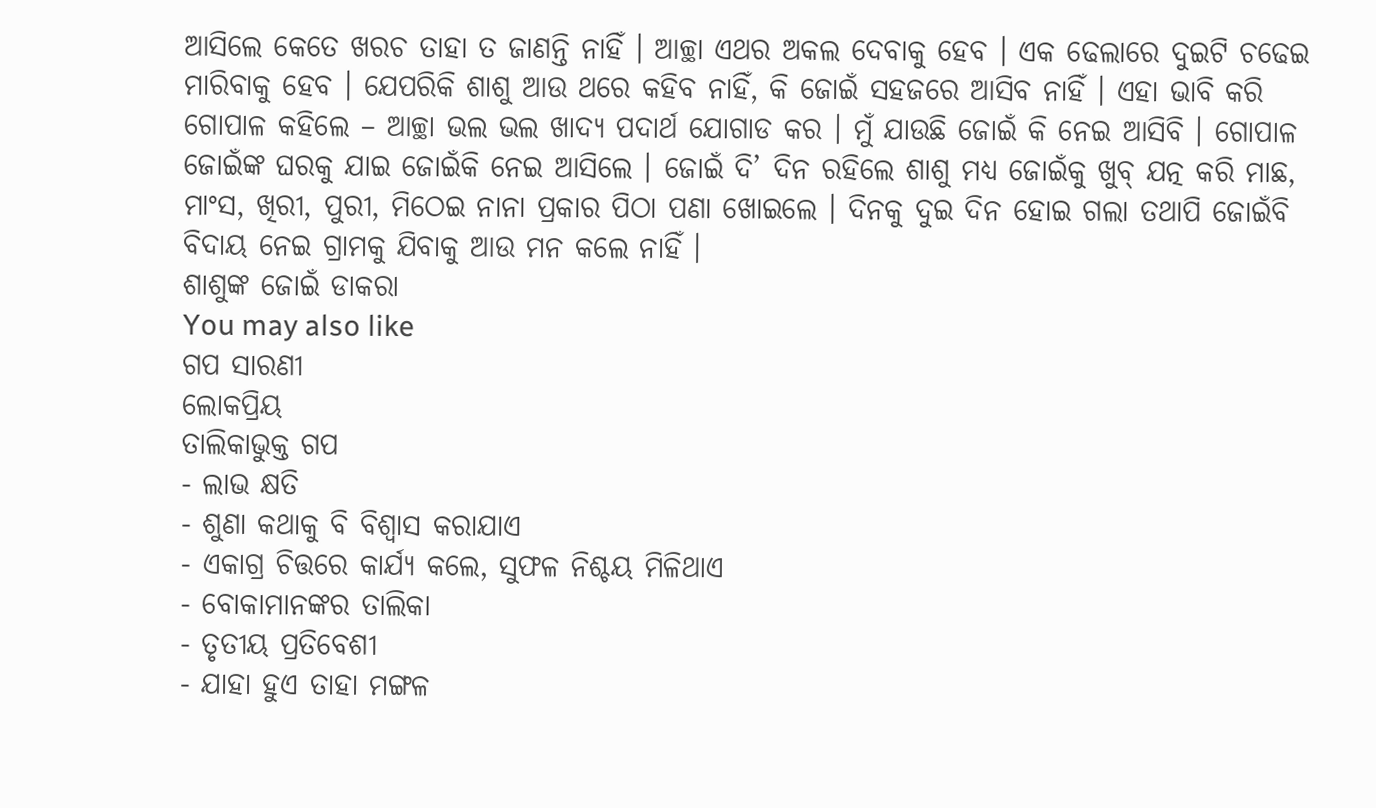ଆସିଲେ କେତେ ଖରଚ ତାହା ତ ଜାଣନ୍ତି ନାହିଁ । ଆଚ୍ଛା ଏଥର ଅକଲ ଦେବାକୁ ହେବ । ଏକ ଢେଲାରେ ଦୁଇଟି ଚଢେଇ ମାରିବାକୁ ହେବ । ଯେପରିକି ଶାଶୁ ଆଉ ଥରେ କହିବ ନାହିଁ, କି ଜୋଇଁ ସହଜରେ ଆସିବ ନାହିଁ । ଏହା ଭାବି କରି ଗୋପାଳ କହିଲେ – ଆଚ୍ଛା ଭଲ ଭଲ ଖାଦ୍ୟ ପଦାର୍ଥ ଯୋଗାଡ କର । ମୁଁ ଯାଉଛି ଜୋଇଁ କି ନେଇ ଆସିବି । ଗୋପାଳ ଜୋଇଁଙ୍କ ଘରକୁ ଯାଇ ଜୋଇଁକି ନେଇ ଆସିଲେ । ଜୋଇଁ ଦି’ ଦିନ ରହିଲେ ଶାଶୁ ମଧ୍ୟ ଜୋଇଁକୁ ଖୁବ୍ ଯତ୍ନ କରି ମାଛ, ମାଂସ, ଖିରୀ, ପୁରୀ, ମିଠେଇ ନାନା ପ୍ରକାର ପିଠା ପଣା ଖୋଇଲେ । ଦିନକୁ ଦୁଇ ଦିନ ହୋଇ ଗଲା ତଥାପି ଜୋଇଁବି ବିଦାୟ ନେଇ ଗ୍ରାମକୁ ଯିବାକୁ ଆଉ ମନ କଲେ ନାହିଁ ।
ଶାଶୁଙ୍କ ଜୋଇଁ ଡାକରା
You may also like
ଗପ ସାରଣୀ
ଲୋକପ୍ରିୟ
ତାଲିକାଭୁକ୍ତ ଗପ
- ଲାଭ କ୍ଷତି
- ଶୁଣା କଥାକୁ ବି ବିଶ୍ୱାସ କରାଯାଏ
- ଏକାଗ୍ର ଚିତ୍ତରେ କାର୍ଯ୍ୟ କଲେ, ସୁଫଳ ନିଶ୍ଚୟ ମିଳିଥାଏ
- ବୋକାମାନଙ୍କର ତାଲିକା
- ତୃତୀୟ ପ୍ରତିବେଶୀ
- ଯାହା ହୁଏ ତାହା ମଙ୍ଗଳ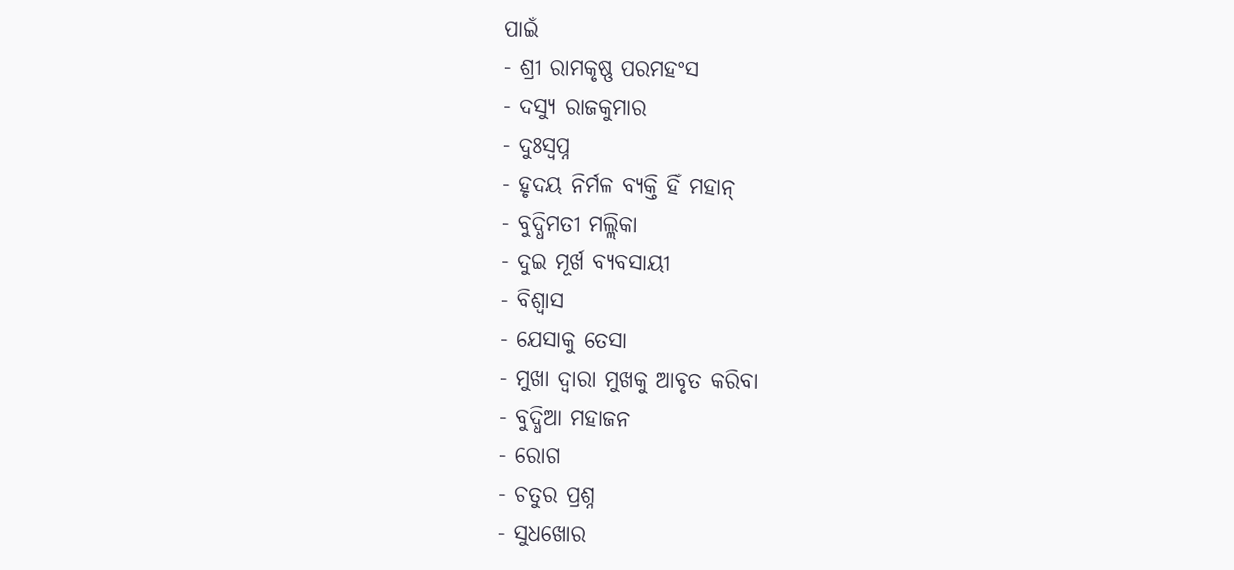ପାଇଁ
- ଶ୍ରୀ ରାମକୃଷ୍ଣ ପରମହଂସ
- ଦସ୍ୟୁ ରାଜକୁମାର
- ଦୁଃସ୍ୱପ୍ନ
- ହୃଦୟ ନିର୍ମଳ ବ୍ୟକ୍ତି ହିଁ ମହାନ୍
- ବୁଦ୍ଧିମତୀ ମଲ୍ଲିକା
- ଦୁଇ ମୂର୍ଖ ବ୍ୟବସାୟୀ
- ବିଶ୍ୱାସ
- ଯେସାକୁ ତେସା
- ମୁଖା ଦ୍ୱାରା ମୁଖକୁ ଆବୃତ କରିବା
- ବୁଦ୍ଧିଆ ମହାଜନ
- ରୋଗ
- ଚତୁର ପ୍ରଶ୍ନ
- ସୁଧଖୋର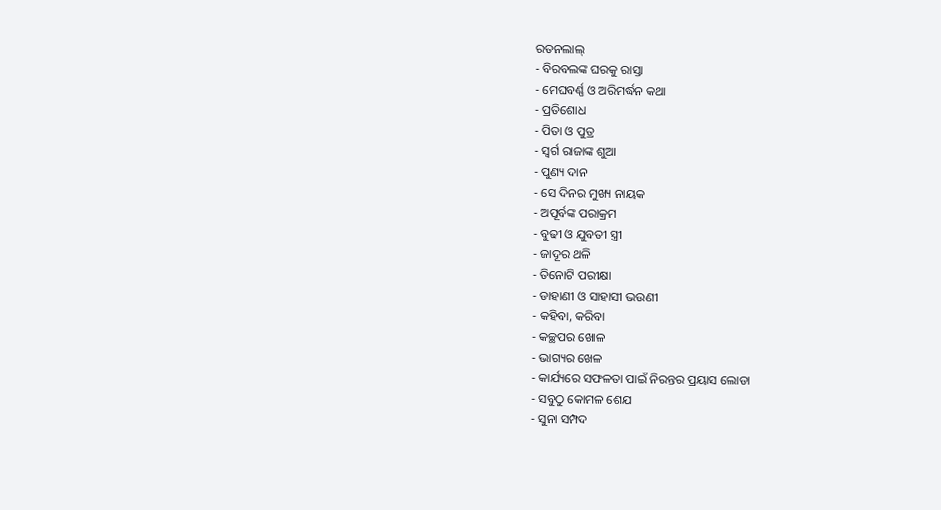ରତନଲାଲ୍
- ବିରବଲଙ୍କ ଘରକୁ ରାସ୍ତା
- ମେଘବର୍ଣ୍ଣ ଓ ଅରିମର୍ଦ୍ଧନ କଥା
- ପ୍ରତିଶୋଧ
- ପିତା ଓ ପୁତ୍ର
- ସ୍ୱର୍ଗ ରାଜାଙ୍କ ଶୁଆ
- ପୁଣ୍ୟ ଦାନ
- ସେ ଦିନର ମୁଖ୍ୟ ନାୟକ
- ଅପୂର୍ବଙ୍କ ପରାକ୍ରମ
- ବୁଢୀ ଓ ଯୁବତୀ ସ୍ତ୍ରୀ
- ଜାଦୂର ଥଳି
- ତିନୋଟି ପରୀକ୍ଷା
- ଡାହାଣୀ ଓ ସାହାସୀ ଭଉଣୀ
- କହିବା, କରିବା
- କଚ୍ଛପର ଖୋଳ
- ଭାଗ୍ୟର ଖେଳ
- କାର୍ଯ୍ୟରେ ସଫଳତା ପାଇଁ ନିରନ୍ତର ପ୍ରୟାସ ଲୋଡା
- ସବୁଠୁ କୋମଳ ଶେଯ
- ସୁନା ସମ୍ପଦ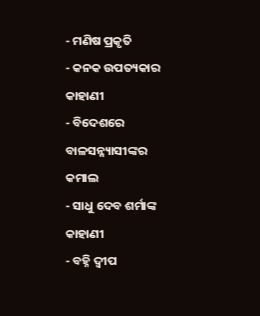- ମଣିଷ ପ୍ରକୃତି
- କନକ ଉପତ୍ୟକାର କାହାଣୀ
- ବିଦେଶରେ ବାଳସନ୍ନ୍ୟାସୀଙ୍କର କମାଲ
- ସାଧୁ ଦେବ ଶର୍ମାଙ୍କ କାହାଣୀ
- ବହ୍ନି ଦ୍ୱୀପ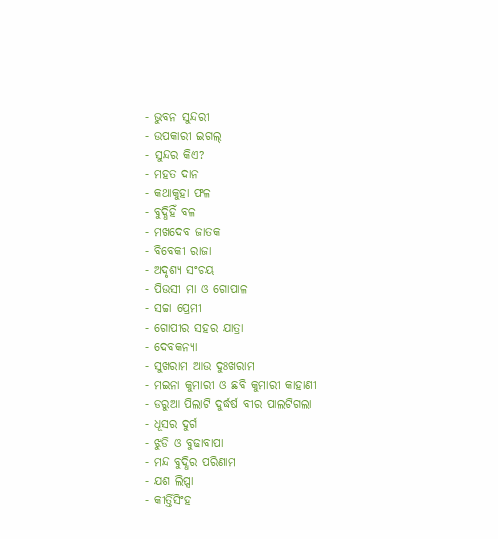- ଭୁବନ ସୁନ୍ଦରୀ
- ଉପକାରୀ ଇଗଲ୍
- ସୁନ୍ଦର କିଏ?
- ମହତ ଦାନ
- କଥାକୁହା ଫଳ
- ବୁଦ୍ଧିହିଁ ବଳ
- ମଖଦେବ ଜାତକ
- ବିବେକୀ ରାଜା
- ଅଦୃଶ୍ୟ ସଂଚୟ
- ପିଉସୀ ମା ଓ ଗୋପାଳ
- ସଚ୍ଚା ପ୍ରେମୀ
- ଗୋପୀର ସହର ଯାତ୍ରା
- ଦେବକନ୍ୟା
- ସୁଖରାମ ଆଉ ଦୁଃଖରାମ
- ମଇନା କୁମାରୀ ଓ ଛବି କୁମାରୀ କାହାଣୀ
- ଡରୁଆ ପିଲାଟି ଦୁର୍ଦ୍ଧର୍ଷ ବୀର ପାଲଟିଗଲା
- ଧୂସର ଦୁର୍ଗ
- ଝୁଡି ଓ ବୁଢାବାପା
- ମନ୍ଦ ବୁଦ୍ଧିର ପରିଣାମ
- ଯଶ ଲିପ୍ସା
- କୀର୍ତ୍ତିସିଂହ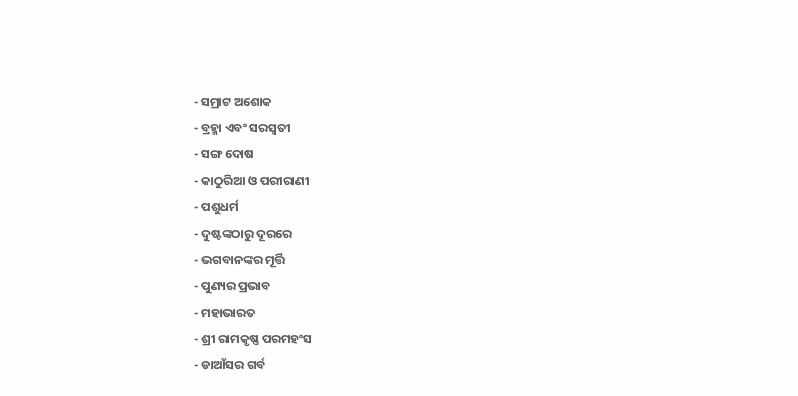- ସମ୍ରାଟ ଅଶୋକ
- ବ୍ରହ୍ମା ଏବଂ ସରସ୍ବତୀ
- ସଙ୍ଗ ଦୋଷ
- କାଠୁରିଆ ଓ ପରୀରାଣୀ
- ପଶୁଧର୍ମ
- ଦୁଷ୍ଟଙ୍କଠାରୁ ଦୂରରେ
- ଭଗବାନଙ୍କର ମୂର୍ତ୍ତି
- ପୁଣ୍ୟର ପ୍ରଭାବ
- ମହାଭାରତ
- ଶ୍ରୀ ରାମକୃଷ୍ଣ ପରମହଂସ
- ଡାଆଁସର ଗର୍ବ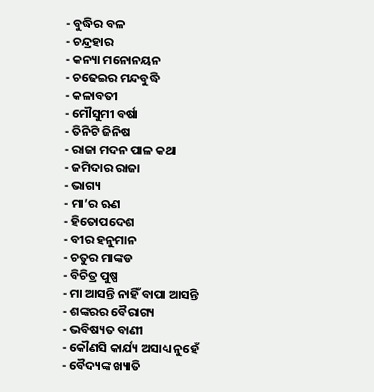- ବୁଦ୍ଧିର ବଳ
- ଚନ୍ଦ୍ରହାର
- କନ୍ୟା ମନୋନୟନ
- ଚଢେଇର ମନ୍ଦବୁଦ୍ଧି
- କଳାବତୀ
- ମୌସୁମୀ ବର୍ଷା
- ତିନିଟି ଜିନିଷ
- ରାଜା ମଦନ ପାଳ କଥା
- ଜମିଦାର ରାଜା
- ଭାଗ୍ୟ
- ମା’ର ଋଣ
- ହିତୋପଦେଶ
- ବୀର ହନୁମାନ
- ଚତୁର ମାଙ୍କଡ
- ବିଚିତ୍ର ପୁଷ୍ପ
- ମା ଆସନ୍ତି ନାହିଁ ବାପା ଆସନ୍ତି
- ଶଙ୍କରର ବୈରାଗ୍ୟ
- ଭବିଷ୍ୟତ ବାଣୀ
- କୌଣସି କାର୍ଯ୍ୟ ଅସାଧ୍ୟ ନୁହେଁ
- ବୈଦ୍ୟଙ୍କ ଖ୍ୟାତି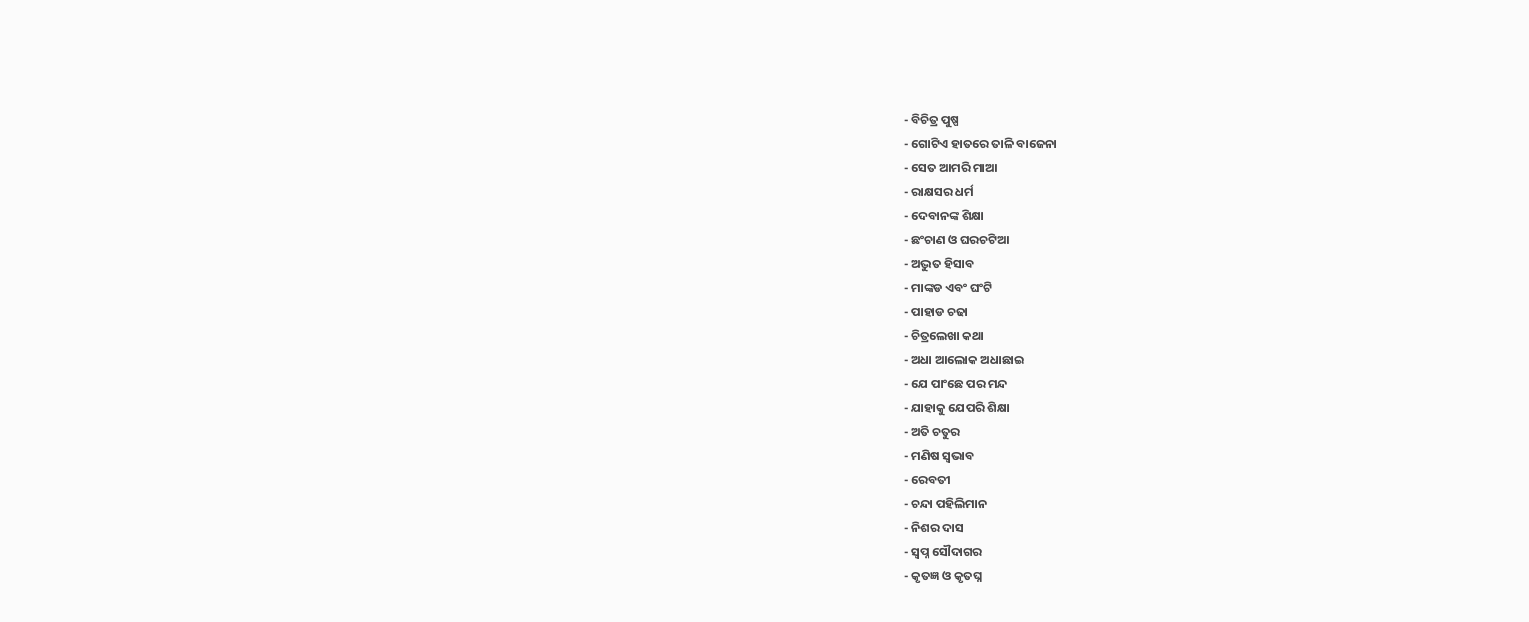- ବିଚିତ୍ର ପୁଷ୍ପ
- ଗୋଟିଏ ହାତରେ ତାଳି ବାଜେନା
- ସେତ ଆମରି ମାଆ
- ରାକ୍ଷସର ଧର୍ମ
- ଦେବାନଙ୍କ ଶିକ୍ଷା
- ଛଂଚାଣ ଓ ଘରଚଟିଆ
- ଅଦ୍ଭୁତ ହିସାବ
- ମାଙ୍କଡ ଏବଂ ଘଂଟି
- ପାହାଡ ଚଢା
- ଚିତ୍ରଲେଖା କଥା
- ଅଧା ଆଲୋକ ଅଧାଛାଇ
- ଯେ ପାଂଛେ ପର ମନ୍ଦ
- ଯାହାକୁ ଯେପରି ଶିକ୍ଷା
- ଅତି ଚତୁର
- ମଣିଷ ସ୍ୱଭାବ
- ରେବତୀ
- ଚନ୍ଦା ପହିଲିମାନ
- ନିଶର ଦାସ
- ସ୍ୱପ୍ନ ସୌଦାଗର
- କୃତଜ୍ଞ ଓ କୃତଘ୍ନ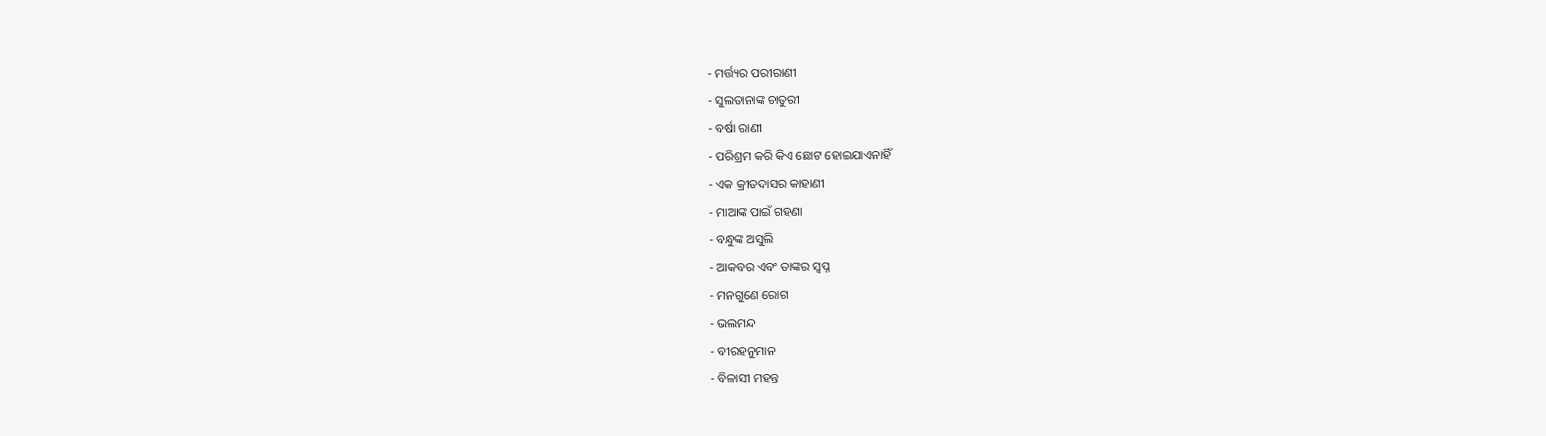- ମର୍ତ୍ତ୍ୟର ପରୀରାଣୀ
- ସୁଲତାନାଙ୍କ ଚାତୁରୀ
- ବର୍ଷା ରାଣୀ
- ପରିଶ୍ରମ କରି କିଏ ଛୋଟ ହୋଇଯାଏନାହିଁ
- ଏକ କ୍ରୀତଦାସର କାହାଣୀ
- ମାଆଙ୍କ ପାଇଁ ଗହଣା
- ବନ୍ଧୁଙ୍କ ଅସୁଲି
- ଆକବର ଏବଂ ତାଙ୍କର ସ୍ୱପ୍ନ
- ମନଗୁଣେ ରୋଗ
- ଭଲମନ୍ଦ
- ବୀରହନୁମାନ
- ବିଳାସୀ ମହନ୍ତ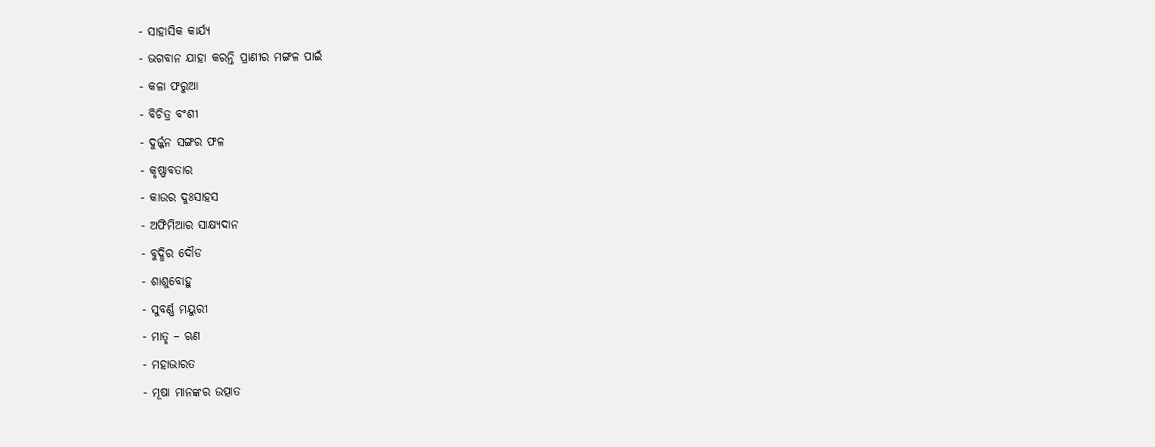- ସାହାସିକ କାର୍ଯ୍ୟ
- ଭଗବାନ ଯାହା କରନ୍ତି ପ୍ରାଣୀର ମଙ୍ଗଳ ପାଇଁ
- କଳା ଫରୁଆ
- ବିଚିତ୍ର ବଂଶୀ
- ଦୁର୍ଜ୍ଜନ ସଙ୍ଗର ଫଳ
- କୃଷ୍ଣାବତାର
- କାଉର ଦୁଃସାହସ
- ଅଫିମିଆର ସାକ୍ଷ୍ୟଦାନ
- ବୁଦ୍ଧିର ଦୌଡ
- ଶାଶୁବୋହୁ
- ସୁବର୍ଣ୍ଣ ମୟୁରୀ
- ମାତୃ – ଋଣ
- ମହାଭାରତ
- ମୂଷା ମାନଙ୍କର ଉତ୍ପାତ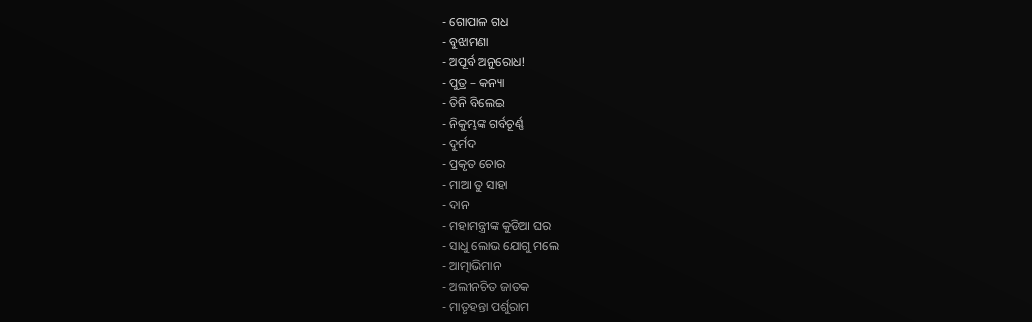- ଗୋପାଳ ଗଧ
- ବୁଝାମଣା
- ଅପୂର୍ବ ଅନୁରୋଧ!
- ପୁତ୍ର – କନ୍ୟା
- ତିନି ବିଲେଇ
- ନିକୁମ୍ଭଙ୍କ ଗର୍ବଚୂର୍ଣ୍ଣ
- ଦୁର୍ମଦ
- ପ୍ରକୃତ ଚୋର
- ମାଆ ତୁ ସାହା
- ଦାନ
- ମହାମନ୍ତ୍ରୀଙ୍କ କୁଡିଆ ଘର
- ସାଧୁ ଲୋଭ ଯୋଗୁ ମଲେ
- ଆତ୍ମାଭିମାନ
- ଅଲୀନଚିତ ଜାତକ
- ମାତୃହନ୍ତା ପର୍ଶୁରାମ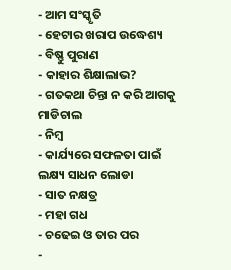- ଆମ ସଂସ୍କୃତି
- ହେଟାର ଖରାପ ଉଦ୍ଧେଶ୍ୟ
- ବିଷ୍ଣୁ ପୁରାଣ
- କାହାର ଶିକ୍ଷାଲାଭ?
- ଗତକଥା ଚିନ୍ତା ନ କରି ଆଗକୁ ମାଡିଚାଲ
- ନିମ୍ବ
- କାର୍ଯ୍ୟରେ ସଫଳତା ପାଇଁ ଲକ୍ଷ୍ୟ ସାଧନ ଲୋଡା
- ସାତ ନକ୍ଷତ୍ର
- ମହା ଗଧ
- ଚଢେଇ ଓ ତାର ପର
-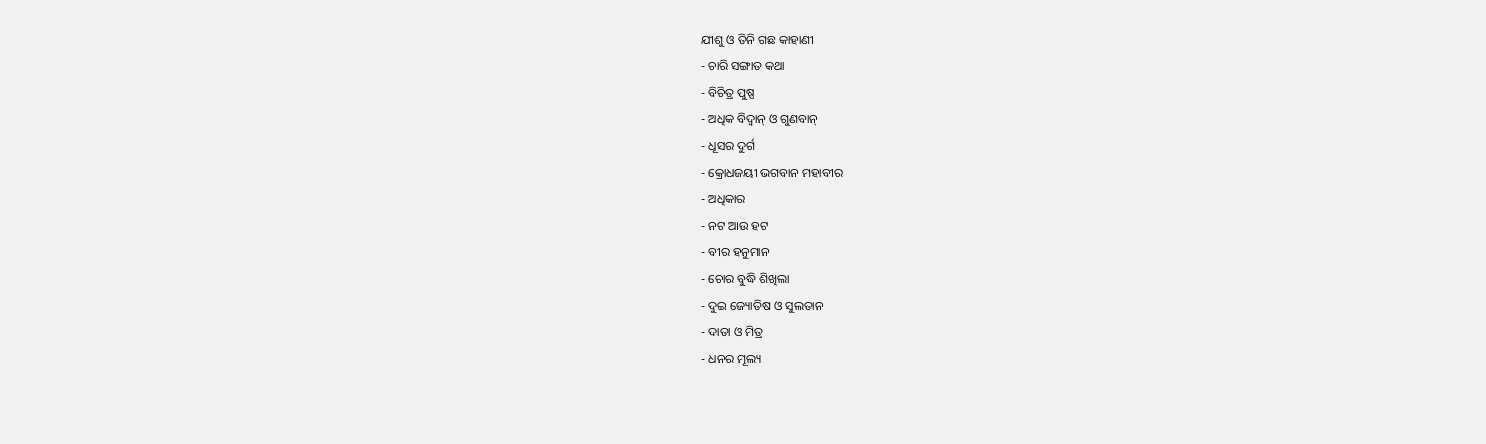ଯୀଶୁ ଓ ତିନି ଗଛ କାହାଣୀ
- ଚାରି ସଙ୍ଗାତ କଥା
- ବିଚିତ୍ର ପୁଷ୍ପ
- ଅଧିକ ବିଦ୍ୱାନ୍ ଓ ଗୁଣବାନ୍
- ଧୂସର ଦୁର୍ଗ
- କ୍ରୋଧଜୟୀ ଭଗବାନ ମହାବୀର
- ଅଧିକାର
- ନଟ ଆଉ ହଟ
- ବୀର ହନୁମାନ
- ଚୋର ବୁଦ୍ଧି ଶିଖିଲା
- ଦୁଇ ଜ୍ୟୋତିଷ ଓ ସୁଲତାନ
- ଦାତା ଓ ମିତ୍ର
- ଧନର ମୂଲ୍ୟ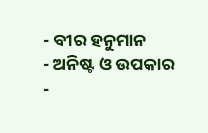- ବୀର ହନୁମାନ
- ଅନିଷ୍ଟ ଓ ଉପକାର
-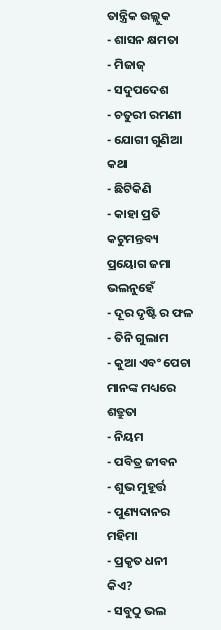ତାନ୍ତ୍ରିକ ଉଲ୍ଲୁକ
- ଶାସନ କ୍ଷମତା
- ମିଜାଜ୍
- ସଦୁପଦେଶ
- ଚତୁରୀ ରମଣୀ
- ଯୋଗୀ ଗୁଣିଆ କଥା
- ଛିଟିକିଣି
- କାହା ପ୍ରତି କଟୁମନ୍ତବ୍ୟ ପ୍ରୟୋଗ ଜମା ଭଲନୁହେଁ
- ଦୂର ଦୃଷ୍ଟି ର ଫଳ
- ତିନି ଗୁଲାମ
- କୁଆ ଏବଂ ପେଚା ମାନଙ୍କ ମଧ୍ୟରେ ଶତ୍ରୁତା
- ନିୟମ
- ପବିତ୍ର ଜୀବନ
- ଶୁଭ ମୁହୂର୍ତ୍ତ
- ପୁଣ୍ୟଦାନର ମହିମା
- ପ୍ରକୃତ ଧନୀ କିଏ?
- ସବୁଠୁ ଭଲ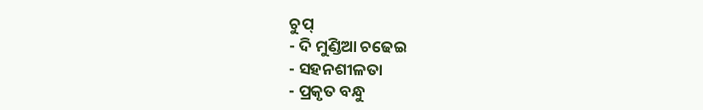ଚୁପ୍
- ଦି ମୁଣ୍ଡିଆ ଚଢେଇ
- ସହନଶୀଳତା
- ପ୍ରକୃତ ବନ୍ଧୁ